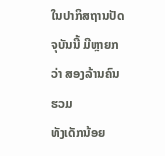ໃນປາກິສຖານປັດຈຸບັນນີ້ ມີຫຼາຍກວ່າ ສອງລ້ານຄົນຮວມ
ທັງເດັກນ້ອຍ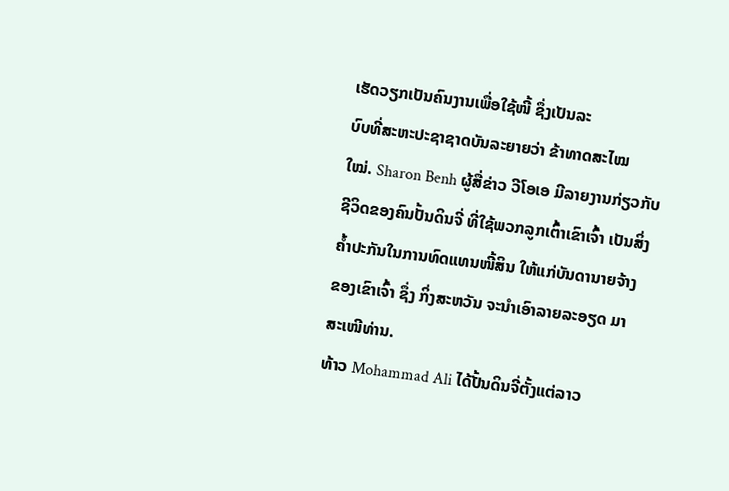ເຮັດວຽກເປັນຄົນງານເພື່ອໃຊ້ໜີ້ ຊຶ່ງເປັນລະ
ບົບທີ່ສະຫະປະຊາຊາດບັນລະຍາຍວ່າ ຂ້າທາດສະໄໝ
ໃໝ່. Sharon Benh ຜູ້ສື່ຂ່າວ ວີໂອເອ ມີລາຍງານກ່ຽວກັບ
ຊີວິດຂອງຄົນປັ້ນດິນຈີ່ ທີ່ໃຊ້ພວກລູກເຕົ້າເຂົາເຈົ້າ ເປັນສິ່ງ
ຄ້ຳປະກັນໃນການທົດແທນໜີ້ສິນ ໃຫ້ແກ່ບັນດານາຍຈ້າງ
ຂອງເຂົາເຈົ້າ ຊຶ່ງ ກິ່ງສະຫວັນ ຈະນຳເອົາລາຍລະອຽດ ມາ
ສະເໜີທ່ານ.
ທ້າວ Mohammad Ali ໄດ້ປັ້ນດິນຈີ່ຕັ້ງແຕ່ລາວ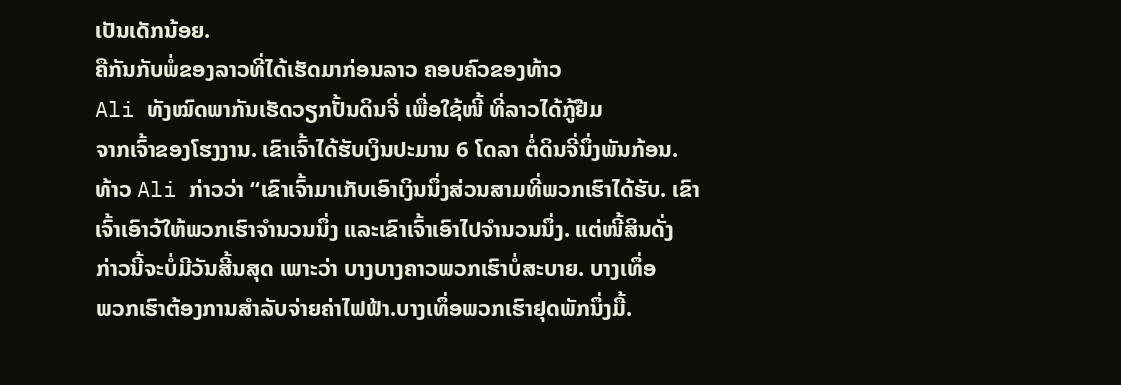ເປັນເດັກນ້ອຍ.
ຄືກັນກັບພໍ່ຂອງລາວທີ່ໄດ້ເຮັດມາກ່ອນລາວ ຄອບຄົວຂອງທ້າວ
Ali ທັງໝົດພາກັນເຮັດວຽກປັ້ນດິນຈີ່ ເພື່ອໃຊ້ໜີ້ ທີ່ລາວໄດ້ກູ້ຢືມ
ຈາກເຈົ້າຂອງໂຮງງານ. ເຂົາເຈົ້າໄດ້ຮັບເງິນປະມານ 6 ໂດລາ ຕໍ່ດິນຈີ່ນຶ່ງພັນກ້ອນ.
ທ້າວ Ali ກ່າວວ່າ “ເຂົາເຈົ້າມາເກັບເອົາເງິນນຶ່ງສ່ວນສາມທີ່ພວກເຮົາໄດ້ຮັບ. ເຂົາ
ເຈົ້າເອົາວ້ໃຫ້ພວກເຮົາຈຳນວນນຶ່ງ ແລະເຂົາເຈົ້າເອົາໄປຈຳນວນນຶ່ງ. ແຕ່ໜີ້ສິນດັ່ງ
ກ່າວນີ້ຈະບໍ່ມີວັນສີ້ນສຸດ ເພາະວ່າ ບາງບາງຄາວພວກເຮົາບໍ່ສະບາຍ. ບາງເທຶ່ອ
ພວກເຮົາຕ້ອງການສຳລັບຈ່າຍຄ່າໄຟຟ້າ.ບາງເທຶ່ອພວກເຮົາຢຸດພັກນຶ່ງມື້.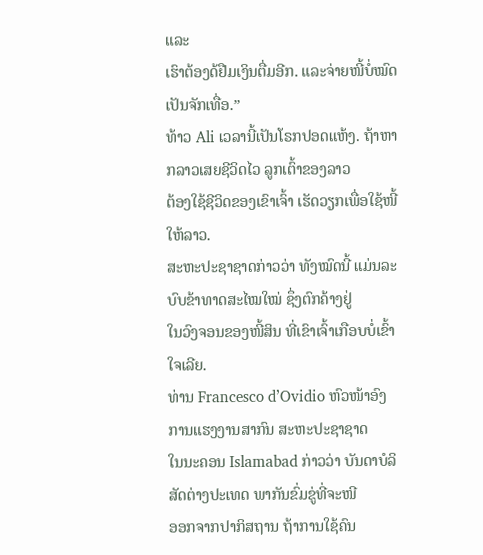ແລະ
ເຮົາຕ້ອງດ້ຢືມເງິນຕື່ມອີກ. ແລະຈ່າຍໜີ້ບໍ່ໝົດເປັນຈັກເທື່ອ.”
ທ້າວ Ali ເວລານີ້ເປັນໂຣກປອດແຫ້ງ. ຖ້າຫາກລາວເສຍຊີວິດໄວ ລູກເຕົ້າຂອງລາວ
ຕ້ອງໃຊ້ຊີວິດຂອງເຂົາເຈົ້າ ເຮັດວຽກເພື່ອໃຊ້ໜີ້ໃຫ້ລາວ.
ສະຫະປະຊາຊາດກ່າວວ່າ ທັງໝົດນີ້ ແມ່ນລະບົບຂ້າທາດສະໄໝໃໝ່ ຊຶ່ງຕົກຄ້າງຢູ່
ໃນວົງຈອນຂອງໜີ້ສິນ ທີ່ເຂົາເຈົ້າເກືອບບໍ່ເຂົ້າໃຈເລີຍ.
ທ່ານ Francesco d’Ovidio ຫົວໜ້າອົງການແຮງງານສາກົນ ສະຫະປະຊາຊາດ
ໃນນະຄອນ Islamabad ກ່າວວ່າ ບັນດາບໍລິສັດຕ່າງປະເທດ ພາກັນຂົ່ມຂູ່ທີ່ຈະໜີ
ອອກຈາກປາກິສຖານ ຖ້າການໃຊ້ຄົນ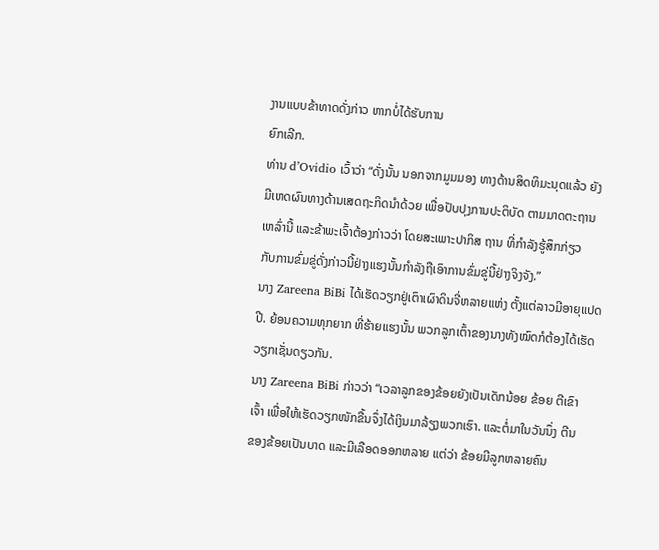ງານແບບຂ້າທາດດັ່ງກ່າວ ຫາກບໍ່ໄດ້ຮັບການ
ຍົກເລີກ.
ທ່ານ d’Ovidio ເວົ້າວ່າ “ດັ່ງນັ້ນ ນອກຈາກມູມມອງ ທາງດ້ານສິດທິມະນຸດແລ້ວ ຍັງ
ມີເຫດຜົນທາງດ້ານເສດຖະກິດນຳດ້ວຍ ເພື່ອປັບປຸງການປະຕິບັດ ຕາມມາດຕະຖານ
ເຫລົ່ານີ້ ແລະຂ້າພະເຈົ້າຕ້ອງກ່າວວ່າ ໂດຍສະເພາະປາກິສ ຖານ ທີ່ກຳລັງຮູ້ສຶກກ່ຽວ
ກັບການຂົ່ມຂູ່ດັ່ງກ່າວນີ້ຢ່າງແຮງນັ້ນກຳລັງຖືເອົາການຂົ່ມຂູ່ນີ້ຢ່າງຈິງຈັງ.”
ນາງ Zareena BiBi ໄດ້ເຮັດວຽກຢູ່ເຕົາເຜົາດິນຈີ່ຫລາຍແຫ່ງ ຕັ້ງແຕ່ລາວມີອາຍຸແປດ
ປີ. ຍ້ອນຄວາມທຸກຍາກ ທີ່ຮ້າຍແຮງນັ້ນ ພວກລູກເຕົ້າຂອງນາງທັງໝົດກໍຕ້ອງໄດ້ເຮັດ
ວຽກເຊັ່ນດຽວກັນ.
ນາງ Zareena BiBi ກ່າວວ່າ “ເວລາລູກຂອງຂ້ອຍຍັງເປັນເດັກນ້ອຍ ຂ້ອຍ ຕີເຂົາ
ເຈົ້າ ເພື່ອໃຫ້ເຮັດວຽກໜັກຂື້ນຈຶ່ງໄດ້ເງິນມາລ້ຽງພວກເຮົາ. ແລະຕໍ່ມາໃນວັນນຶ່ງ ຕີນ
ຂອງຂ້ອຍເປັນບາດ ແລະມີເລືອດອອກຫລາຍ ແຕ່ວ່າ ຂ້ອຍມີລູກຫລາຍຄົນ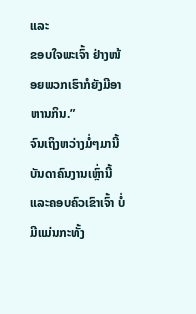ແລະ
ຂອບໃຈພະເຈົ້າ ຢ່າງໜ້ອຍພວກເຮົາກໍຍັງມີອາຫານກິນ.”
ຈົນເຖິງຫວ່າງມໍ່ໆມານີ້ ບັນດາຄົນງານເຫຼົ່ານີ້ ແລະຄອບຄົວເຂົາເຈົ້າ ບໍ່ມີແມ່ນກະທັ້ງ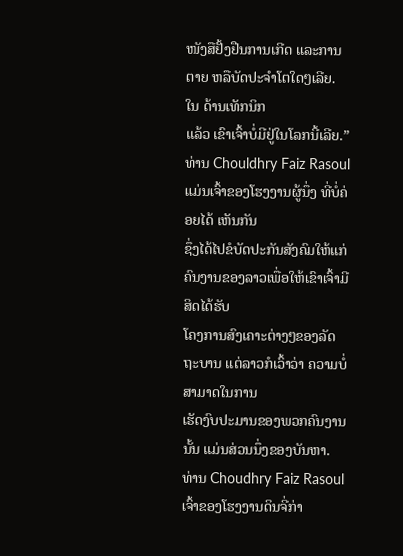ໜັງສືຢັ້ງຢືນການເກີດ ແລະການຕາຍ ຫລືບັດປະຈຳໂຕໃດໆເລີຍ. ໃນ ດ້ານເທັກນິກ
ແລ້ວ ເຂົາເຈົ້າບໍ່ມີຢູ່ໃນໂລກນີ້ເລີຍ.”
ທ່ານ Chouldhry Faiz Rasoul ແມ່ນເຈົ້າຂອງໂຮງງານຜູ້ນຶ່ງ ທີ່ບໍ່ຄ່ອຍໄດ້ ເຫັນກັນ
ຊຶ່ງໄດ້ໄປຂໍບັດປະກັນສັງຄົມໃຫ້ແກ່ຄົນງານຂອງລາວເພື່ອໃຫ້ເຂົາເຈົ້າມີສິດໄດ້ຮັບ
ໂຄງການສົງເຄາະຕ່າງໆຂອງລັດຖະບານ ແຕ່ລາວກໍເວົ້າວ່າ ຄວາມບໍ່ສາມາດໃນການ
ເຮັດງົບປະມານຂອງພວກຄົນງານນັ້ນ ແມ່ນສ່ວນນຶ່ງຂອງບັນຫາ.
ທ່ານ Choudhry Faiz Rasoul ເຈົ້າຂອງໂຮງງານດິນຈີ່ກ່າ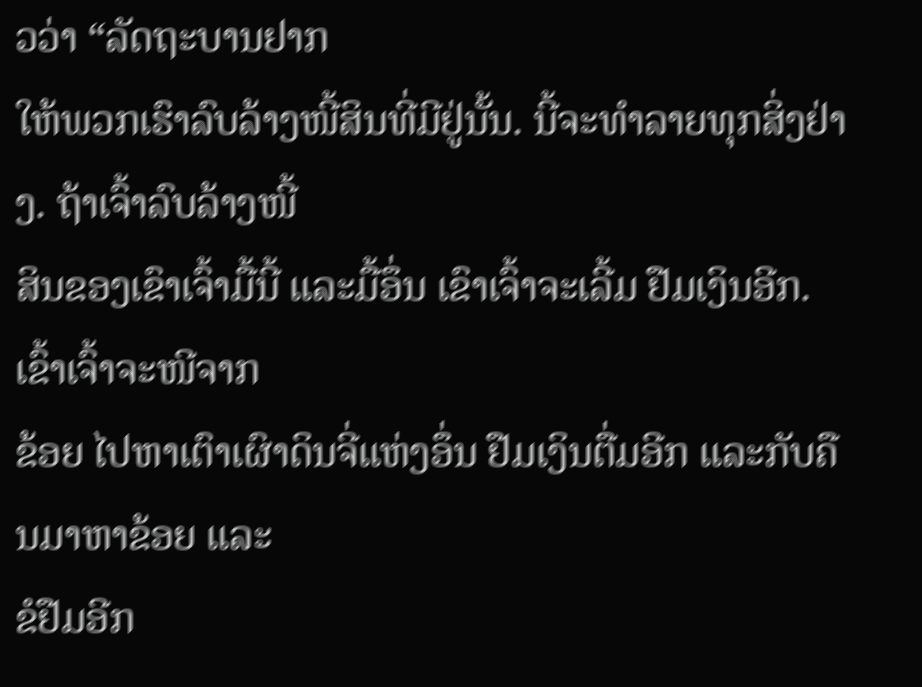ວວ່າ “ລັດຖະບານຢາກ
ໃຫ້ພວກເຮົາລົບລ້າງໜີ້ສິນທີ່ມີຢູ່ນັ້ນ. ນີ້ຈະທຳລາຍທຸກສິ່ງຢ່າງ. ຖ້າເຈົ້າລົບລ້າງໜີ້
ສິນຂອງເຂົາເຈົ້າມື້ນີ້ ແລະມື້ອຶ່ນ ເຂົາເຈົ້າຈະເລີ້ມ ຢືມເງິນອີກ. ເຂົ້າເຈົ້າຈະໜີຈາກ
ຂ້ອຍ ໄປຫາເຕົາເຜົາດິນຈີ່ແຫ່ງອຶ່ນ ຢືມເງິນຕື່ມອີກ ແລະກັບຄືນມາຫາຂ້ອຍ ແລະ
ຂໍຢືມອີກ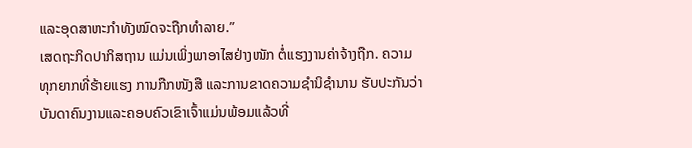ແລະອຸດສາຫະກຳທັງໝົດຈະຖືກທຳລາຍ.”
ເສດຖະກິດປາກິສຖານ ແມ່ນເພິ່ງພາອາໄສຢ່າງໜັກ ຕໍ່ແຮງງານຄ່າຈ້າງຖືກ. ຄວາມ
ທຸກຍາກທີ່ຮ້າຍແຮງ ການກືກໜັງສື ແລະການຂາດຄວາມຊຳນິຊຳນານ ຮັບປະກັນວ່າ
ບັນດາຄົນງານແລະຄອບຄົວເຂົາເຈົ້າແມ່ນພ້ອມແລ້ວທີ່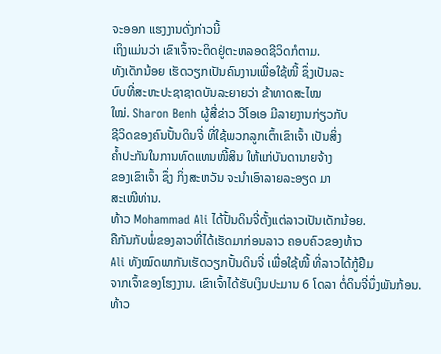ຈະອອກ ແຮງງານດັ່ງກ່າວນີ້
ເຖິງແມ່ນວ່າ ເຂົາເຈົ້າຈະຕິດຢູ່ຕະຫລອດຊີວິດກໍຕາມ.
ທັງເດັກນ້ອຍ ເຮັດວຽກເປັນຄົນງານເພື່ອໃຊ້ໜີ້ ຊຶ່ງເປັນລະ
ບົບທີ່ສະຫະປະຊາຊາດບັນລະຍາຍວ່າ ຂ້າທາດສະໄໝ
ໃໝ່. Sharon Benh ຜູ້ສື່ຂ່າວ ວີໂອເອ ມີລາຍງານກ່ຽວກັບ
ຊີວິດຂອງຄົນປັ້ນດິນຈີ່ ທີ່ໃຊ້ພວກລູກເຕົ້າເຂົາເຈົ້າ ເປັນສິ່ງ
ຄ້ຳປະກັນໃນການທົດແທນໜີ້ສິນ ໃຫ້ແກ່ບັນດານາຍຈ້າງ
ຂອງເຂົາເຈົ້າ ຊຶ່ງ ກິ່ງສະຫວັນ ຈະນຳເອົາລາຍລະອຽດ ມາ
ສະເໜີທ່ານ.
ທ້າວ Mohammad Ali ໄດ້ປັ້ນດິນຈີ່ຕັ້ງແຕ່ລາວເປັນເດັກນ້ອຍ.
ຄືກັນກັບພໍ່ຂອງລາວທີ່ໄດ້ເຮັດມາກ່ອນລາວ ຄອບຄົວຂອງທ້າວ
Ali ທັງໝົດພາກັນເຮັດວຽກປັ້ນດິນຈີ່ ເພື່ອໃຊ້ໜີ້ ທີ່ລາວໄດ້ກູ້ຢືມ
ຈາກເຈົ້າຂອງໂຮງງານ. ເຂົາເຈົ້າໄດ້ຮັບເງິນປະມານ 6 ໂດລາ ຕໍ່ດິນຈີ່ນຶ່ງພັນກ້ອນ.
ທ້າວ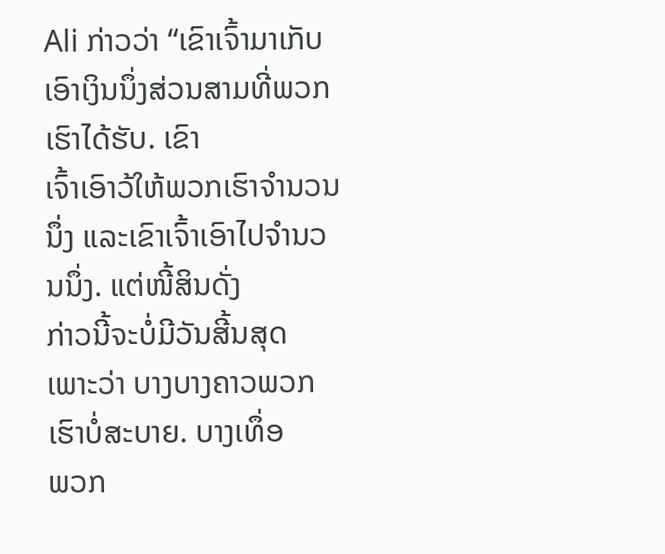Ali ກ່າວວ່າ “ເຂົາເຈົ້າມາເກັບເອົາເງິນນຶ່ງສ່ວນສາມທີ່ພວກເຮົາໄດ້ຮັບ. ເຂົາ
ເຈົ້າເອົາວ້ໃຫ້ພວກເຮົາຈຳນວນນຶ່ງ ແລະເຂົາເຈົ້າເອົາໄປຈຳນວນນຶ່ງ. ແຕ່ໜີ້ສິນດັ່ງ
ກ່າວນີ້ຈະບໍ່ມີວັນສີ້ນສຸດ ເພາະວ່າ ບາງບາງຄາວພວກເຮົາບໍ່ສະບາຍ. ບາງເທຶ່ອ
ພວກ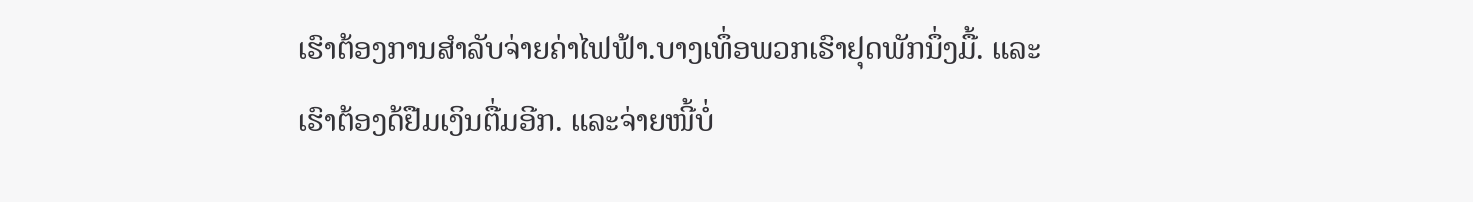ເຮົາຕ້ອງການສຳລັບຈ່າຍຄ່າໄຟຟ້າ.ບາງເທຶ່ອພວກເຮົາຢຸດພັກນຶ່ງມື້. ແລະ
ເຮົາຕ້ອງດ້ຢືມເງິນຕື່ມອີກ. ແລະຈ່າຍໜີ້ບໍ່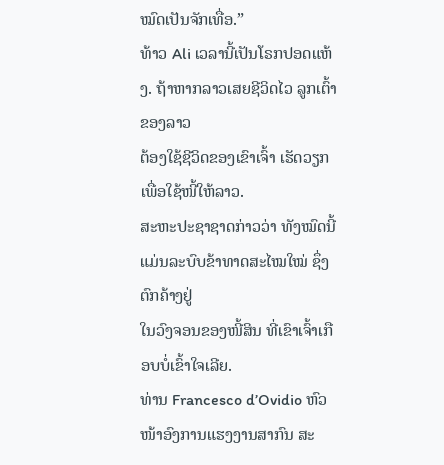ໝົດເປັນຈັກເທື່ອ.”
ທ້າວ Ali ເວລານີ້ເປັນໂຣກປອດແຫ້ງ. ຖ້າຫາກລາວເສຍຊີວິດໄວ ລູກເຕົ້າຂອງລາວ
ຕ້ອງໃຊ້ຊີວິດຂອງເຂົາເຈົ້າ ເຮັດວຽກເພື່ອໃຊ້ໜີ້ໃຫ້ລາວ.
ສະຫະປະຊາຊາດກ່າວວ່າ ທັງໝົດນີ້ ແມ່ນລະບົບຂ້າທາດສະໄໝໃໝ່ ຊຶ່ງຕົກຄ້າງຢູ່
ໃນວົງຈອນຂອງໜີ້ສິນ ທີ່ເຂົາເຈົ້າເກືອບບໍ່ເຂົ້າໃຈເລີຍ.
ທ່ານ Francesco d’Ovidio ຫົວໜ້າອົງການແຮງງານສາກົນ ສະ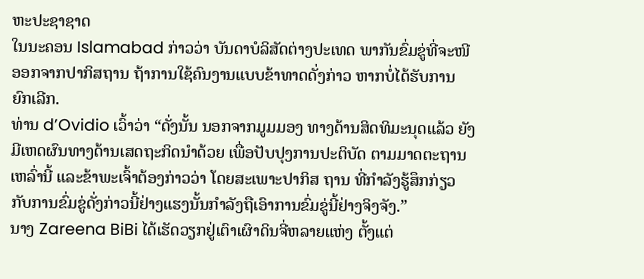ຫະປະຊາຊາດ
ໃນນະຄອນ Islamabad ກ່າວວ່າ ບັນດາບໍລິສັດຕ່າງປະເທດ ພາກັນຂົ່ມຂູ່ທີ່ຈະໜີ
ອອກຈາກປາກິສຖານ ຖ້າການໃຊ້ຄົນງານແບບຂ້າທາດດັ່ງກ່າວ ຫາກບໍ່ໄດ້ຮັບການ
ຍົກເລີກ.
ທ່ານ d’Ovidio ເວົ້າວ່າ “ດັ່ງນັ້ນ ນອກຈາກມູມມອງ ທາງດ້ານສິດທິມະນຸດແລ້ວ ຍັງ
ມີເຫດຜົນທາງດ້ານເສດຖະກິດນຳດ້ວຍ ເພື່ອປັບປຸງການປະຕິບັດ ຕາມມາດຕະຖານ
ເຫລົ່ານີ້ ແລະຂ້າພະເຈົ້າຕ້ອງກ່າວວ່າ ໂດຍສະເພາະປາກິສ ຖານ ທີ່ກຳລັງຮູ້ສຶກກ່ຽວ
ກັບການຂົ່ມຂູ່ດັ່ງກ່າວນີ້ຢ່າງແຮງນັ້ນກຳລັງຖືເອົາການຂົ່ມຂູ່ນີ້ຢ່າງຈິງຈັງ.”
ນາງ Zareena BiBi ໄດ້ເຮັດວຽກຢູ່ເຕົາເຜົາດິນຈີ່ຫລາຍແຫ່ງ ຕັ້ງແຕ່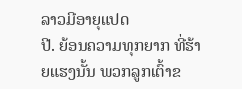ລາວມີອາຍຸແປດ
ປີ. ຍ້ອນຄວາມທຸກຍາກ ທີ່ຮ້າຍແຮງນັ້ນ ພວກລູກເຕົ້າຂ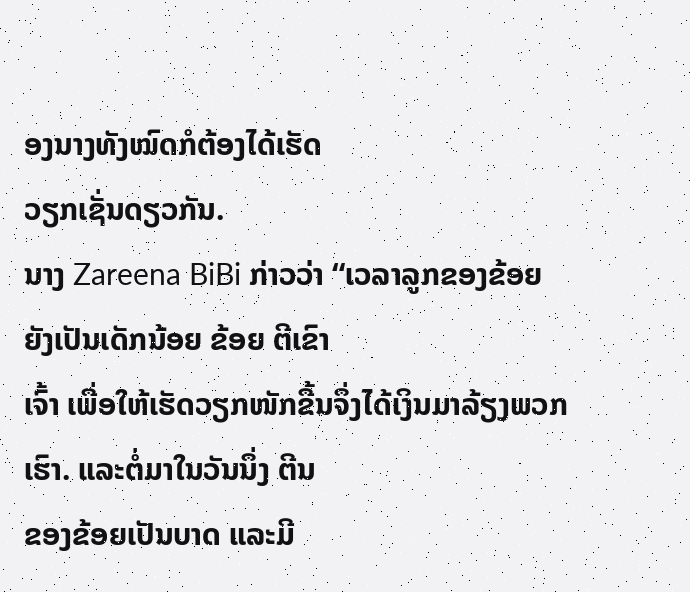ອງນາງທັງໝົດກໍຕ້ອງໄດ້ເຮັດ
ວຽກເຊັ່ນດຽວກັນ.
ນາງ Zareena BiBi ກ່າວວ່າ “ເວລາລູກຂອງຂ້ອຍຍັງເປັນເດັກນ້ອຍ ຂ້ອຍ ຕີເຂົາ
ເຈົ້າ ເພື່ອໃຫ້ເຮັດວຽກໜັກຂື້ນຈຶ່ງໄດ້ເງິນມາລ້ຽງພວກເຮົາ. ແລະຕໍ່ມາໃນວັນນຶ່ງ ຕີນ
ຂອງຂ້ອຍເປັນບາດ ແລະມີ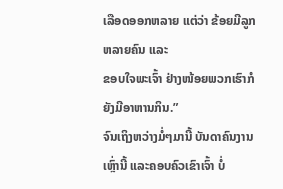ເລືອດອອກຫລາຍ ແຕ່ວ່າ ຂ້ອຍມີລູກຫລາຍຄົນ ແລະ
ຂອບໃຈພະເຈົ້າ ຢ່າງໜ້ອຍພວກເຮົາກໍຍັງມີອາຫານກິນ.”
ຈົນເຖິງຫວ່າງມໍ່ໆມານີ້ ບັນດາຄົນງານເຫຼົ່ານີ້ ແລະຄອບຄົວເຂົາເຈົ້າ ບໍ່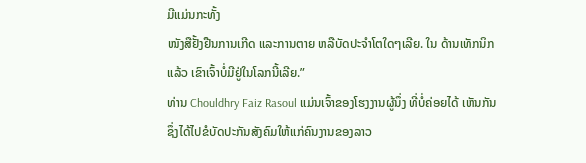ມີແມ່ນກະທັ້ງ
ໜັງສືຢັ້ງຢືນການເກີດ ແລະການຕາຍ ຫລືບັດປະຈຳໂຕໃດໆເລີຍ. ໃນ ດ້ານເທັກນິກ
ແລ້ວ ເຂົາເຈົ້າບໍ່ມີຢູ່ໃນໂລກນີ້ເລີຍ.”
ທ່ານ Chouldhry Faiz Rasoul ແມ່ນເຈົ້າຂອງໂຮງງານຜູ້ນຶ່ງ ທີ່ບໍ່ຄ່ອຍໄດ້ ເຫັນກັນ
ຊຶ່ງໄດ້ໄປຂໍບັດປະກັນສັງຄົມໃຫ້ແກ່ຄົນງານຂອງລາວ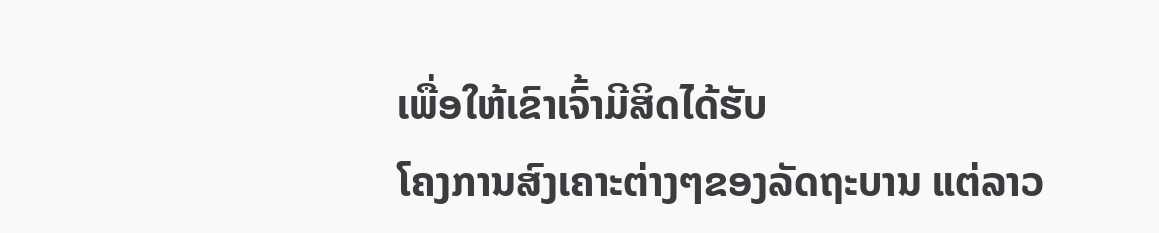ເພື່ອໃຫ້ເຂົາເຈົ້າມີສິດໄດ້ຮັບ
ໂຄງການສົງເຄາະຕ່າງໆຂອງລັດຖະບານ ແຕ່ລາວ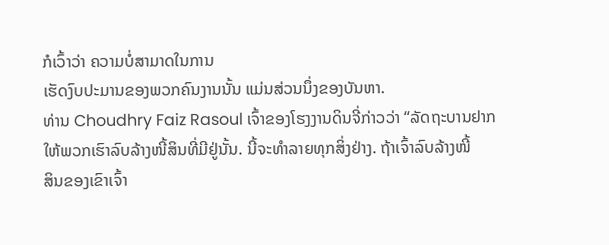ກໍເວົ້າວ່າ ຄວາມບໍ່ສາມາດໃນການ
ເຮັດງົບປະມານຂອງພວກຄົນງານນັ້ນ ແມ່ນສ່ວນນຶ່ງຂອງບັນຫາ.
ທ່ານ Choudhry Faiz Rasoul ເຈົ້າຂອງໂຮງງານດິນຈີ່ກ່າວວ່າ “ລັດຖະບານຢາກ
ໃຫ້ພວກເຮົາລົບລ້າງໜີ້ສິນທີ່ມີຢູ່ນັ້ນ. ນີ້ຈະທຳລາຍທຸກສິ່ງຢ່າງ. ຖ້າເຈົ້າລົບລ້າງໜີ້
ສິນຂອງເຂົາເຈົ້າ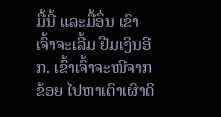ມື້ນີ້ ແລະມື້ອຶ່ນ ເຂົາເຈົ້າຈະເລີ້ມ ຢືມເງິນອີກ. ເຂົ້າເຈົ້າຈະໜີຈາກ
ຂ້ອຍ ໄປຫາເຕົາເຜົາດິ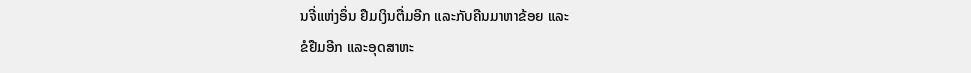ນຈີ່ແຫ່ງອຶ່ນ ຢືມເງິນຕື່ມອີກ ແລະກັບຄືນມາຫາຂ້ອຍ ແລະ
ຂໍຢືມອີກ ແລະອຸດສາຫະ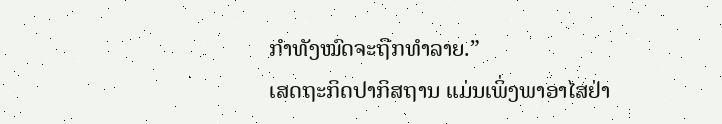ກຳທັງໝົດຈະຖືກທຳລາຍ.”
ເສດຖະກິດປາກິສຖານ ແມ່ນເພິ່ງພາອາໄສຢ່າ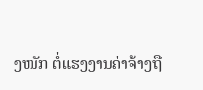ງໜັກ ຕໍ່ແຮງງານຄ່າຈ້າງຖື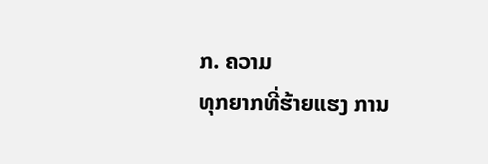ກ. ຄວາມ
ທຸກຍາກທີ່ຮ້າຍແຮງ ການ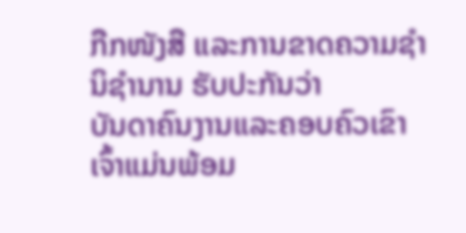ກືກໜັງສື ແລະການຂາດຄວາມຊຳນິຊຳນານ ຮັບປະກັນວ່າ
ບັນດາຄົນງານແລະຄອບຄົວເຂົາເຈົ້າແມ່ນພ້ອມ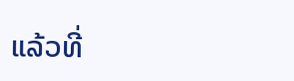ແລ້ວທີ່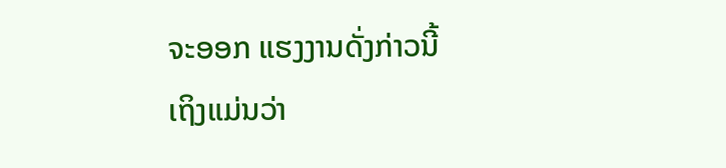ຈະອອກ ແຮງງານດັ່ງກ່າວນີ້
ເຖິງແມ່ນວ່າ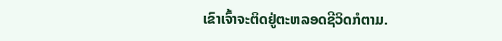ເຂົາເຈົ້າຈະຕິດຢູ່ຕະຫລອດຊີວິດກໍຕາມ.